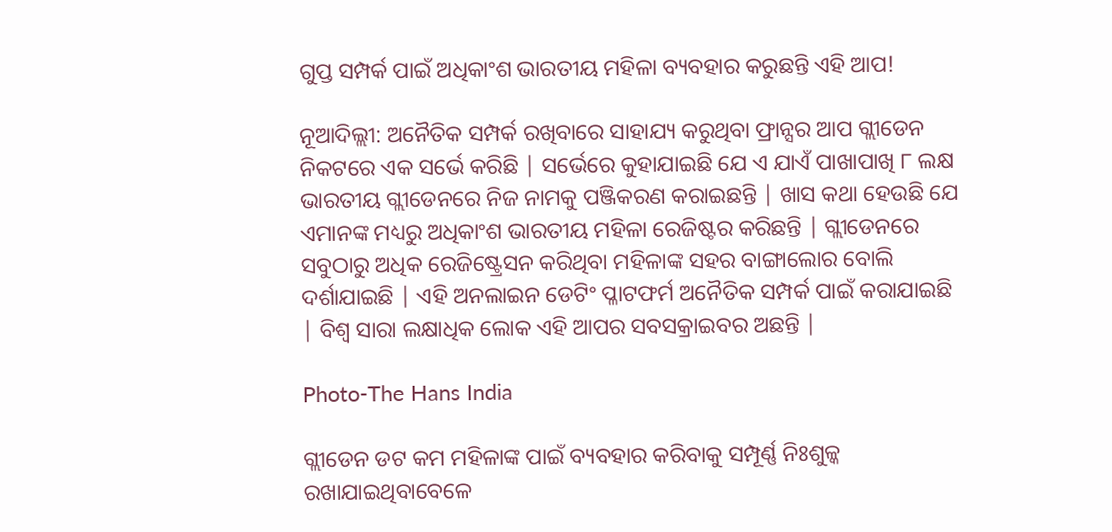ଗୁପ୍ତ ସମ୍ପର୍କ ପାଇଁ ଅଧିକାଂଶ ଭାରତୀୟ ମହିଳା ବ୍ୟବହାର କରୁଛନ୍ତି ଏହି ଆପ!

ନୂଆଦିଲ୍ଲୀ: ଅନୈତିକ ସମ୍ପର୍କ ରଖିବାରେ ସାହାଯ୍ୟ କରୁଥିବା ଫ୍ରାନ୍ସର ଆପ ଗ୍ଲୀଡେନ ନିକଟରେ ଏକ ସର୍ଭେ କରିଛି | ସର୍ଭେରେ କୁହାଯାଇଛି ଯେ ଏ ଯାଏଁ ପାଖାପାଖି ୮ ଲକ୍ଷ ଭାରତୀୟ ଗ୍ଲୀଡେନରେ ନିଜ ନାମକୁ ପଞ୍ଜିକରଣ କରାଇଛନ୍ତି | ଖାସ କଥା ହେଉଛି ଯେ ଏମାନଙ୍କ ମଧ୍ୟରୁ ଅଧିକାଂଶ ଭାରତୀୟ ମହିଳା ରେଜିଷ୍ଟର କରିଛନ୍ତି | ଗ୍ଲୀଡେନରେ ସବୁଠାରୁ ଅଧିକ ରେଜିଷ୍ଟ୍ରେସନ କରିଥିବା ମହିଳାଙ୍କ ସହର ବାଙ୍ଗାଲୋର ବୋଲି ଦର୍ଶାଯାଇଛି | ଏହି ଅନଲାଇନ ଡେଟିଂ ପ୍ଳାଟଫର୍ମ ଅନୈତିକ ସମ୍ପର୍କ ପାଇଁ କରାଯାଇଛି | ବିଶ୍ୱ ସାରା ଲକ୍ଷାଧିକ ଲୋକ ଏହି ଆପର ସବସକ୍ରାଇବର ଅଛନ୍ତି |

Photo-The Hans India

ଗ୍ଲୀଡେନ ଡଟ କମ ମହିଳାଙ୍କ ପାଇଁ ବ୍ୟବହାର କରିବାକୁ ସମ୍ପୂର୍ଣ୍ଣ ନିଃଶୁଳ୍କ ରଖାଯାଇଥିବାବେଳେ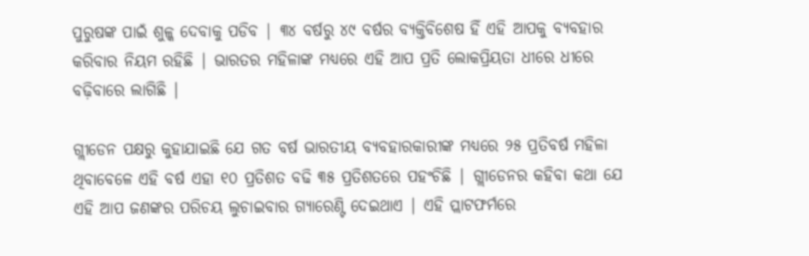ପୁରୁଷଙ୍କ ପାଇଁ ଶୁଳ୍କ ଦେବାକୁ ପଡିବ | ୩୪ ବର୍ଷରୁ ୪୯ ବର୍ଷର ବ୍ୟକ୍ତିବିଶେଷ ହିଁ ଏହି ଆପକୁ ବ୍ୟବହାର କରିବାର ନିୟମ ରହିଛି | ଭାରତର ମହିଳାଙ୍କ ମଧ୍ୟରେ ଏହି ଆପ ପ୍ରତି ଲୋକପ୍ରିୟତା ଧୀରେ ଧୀରେ ବଢ଼ିବାରେ ଲାଗିଛି |

ଗ୍ଲୀଡେନ ପକ୍ଷରୁ କୁହାଯାଇଛି ଯେ ଗତ ବର୍ଷ ଭାରତୀୟ ବ୍ୟବହାରକାରୀଙ୍କ ମଧ୍ୟରେ ୨୫ ପ୍ରତିବର୍ଷ ମହିଳା ଥିବାବେଳେ ଏହି ବର୍ଷ ଏହା ୧୦ ପ୍ରତିଶତ ବଢି ୩୫ ପ୍ରତିଶତରେ ପହଂଚିଛି | ଗ୍ଲୀଡେନର କହିବା କଥା ଯେ ଏହି ଆପ ଜଣଙ୍କର ପରିଚୟ ଲୁଚାଇବାର ଗ୍ୟାରେଣ୍ଟି ଦେଇଥାଏ | ଏହି ପ୍ଲାଟଫର୍ମରେ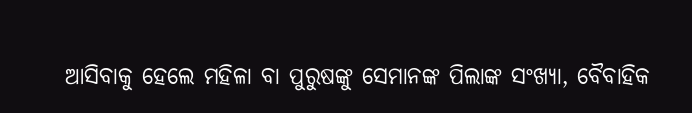ଆସିବାକୁ ହେଲେ ମହିଳା ବା ପୁରୁଷଙ୍କୁ ସେମାନଙ୍କ ପିଲାଙ୍କ ସଂଖ୍ୟା, ବୈବାହିକ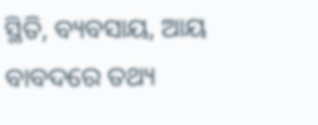ସ୍ଥିତି, ବ୍ୟବସାୟ, ଆୟ ବାବଦରେ ତଥ୍ୟ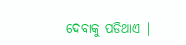ଦେବାକୁ ପଡିଥାଏ |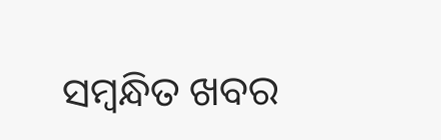ସମ୍ବନ୍ଧିତ ଖବର